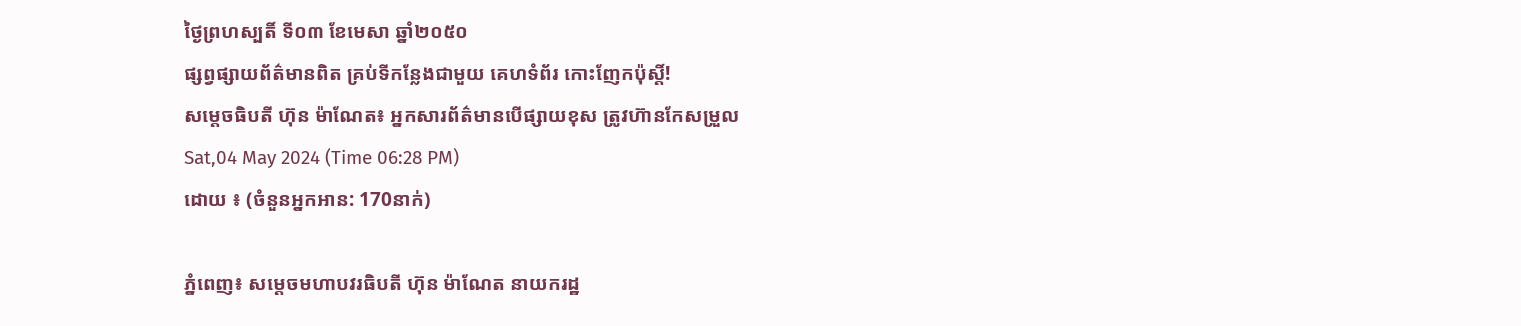ថ្ងៃព្រហស្បតិ៍ ទី០៣ ខែមេសា ឆ្នាំ២០៥០
ផ្សព្វផ្សាយព័ត៌មានពិត គ្រប់ទីកន្លែងជាមួយ គេហទំព័រ កោះញែកប៉ុស្តិ៍!
សម្តេចធិបតី ហ៊ុន ម៉ាណែត៖ អ្នកសារព័ត៌មានបើផ្សាយខុស ត្រូវហ៊ានកែសម្រួល
Sat,04 May 2024 (Time 06:28 PM)
ដោយ ៖ (ចំនួនអ្នកអាន: 170នាក់)

ភ្នំពេញ៖ សម្តេចមហាបវរធិបតី ហ៊ុន ម៉ាណែត នាយករដ្ឋ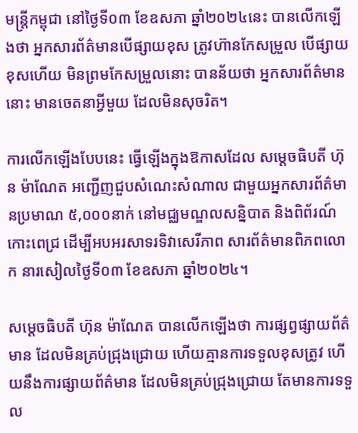មន្ត្រីកម្ពុជា នៅថ្ងៃទី០៣ ខែឧសភា ឆ្នាំ២០២៤នេះ បានលើកឡើងថា អ្នកសារព័ត៌មានបើផ្សាយខុស ត្រូវហ៊ានកែសម្រួល បើផ្សាយខុសហើយ មិនព្រមកែសម្រួលនោះ បានន័យថា អ្នកសារព័ត៌មាននោះ មានចេតនាអ្វីមួយ ដែលមិនសុចរិត។

ការលើកឡើងបែបនេះ ធ្វើឡើងក្នុងឱកាសដែល សម្តេចធិបតី ហ៊ុន ម៉ាណែត អញ្ជើញជួបសំណេះសំណាល ជាមួយអ្នកសារព័ត៌មានប្រមាណ ៥,០០០នាក់ នៅមជ្ឈមណ្ឌលសន្និបាត និងពិព័រណ៍កោះពេជ្រ ដើម្បីអបអរសាទរទិវាសេរីភាព សារព័ត៌មានពិភពលោក នារសៀលថ្ងៃទី០៣ ខែឧសភា ឆ្នាំ២០២៤។

សម្តេចធិបតី ហ៊ុន ម៉ាណែត បានលើកឡើងថា ការផ្សព្វផ្សាយព័ត៌មាន ដែលមិនគ្រប់ជ្រុងជ្រោយ ហើយគ្មានការទទួលខុសត្រូវ ហើយនឹងការផ្សាយព័ត៌មាន ដែលមិនគ្រប់ជ្រុងជ្រោយ តែមានការទទួល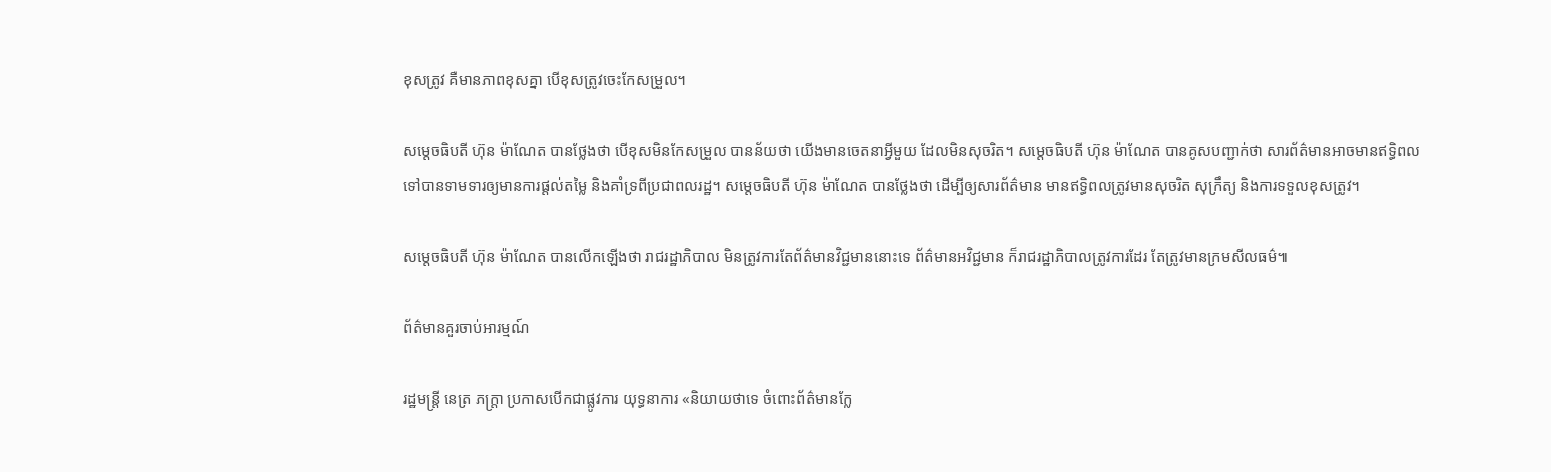ខុសត្រូវ គឺមានភាពខុសគ្នា បើខុសត្រូវចេះកែសម្រួល។

សម្តេចធិបតី ហ៊ុន ម៉ាណែត បានថ្លែងថា បើខុសមិនកែសម្រួល បានន័យថា យើងមានចេតនាអ្វីមួយ ដែលមិនសុចរិត។ សម្តេចធិបតី ហ៊ុន ម៉ាណែត បានគូសបញ្ជាក់ថា សារព័ត៌មានអាចមានឥទ្ធិពលទៅបានទាមទារឲ្យមានការផ្តល់តម្លៃ និងគាំទ្រពីប្រជាពលរដ្ឋ។ សម្តេចធិបតី ហ៊ុន ម៉ាណែត បានថ្លែងថា ដើម្បីឲ្យសារព័ត៌មាន មានឥទ្ធិពលត្រូវមានសុចរិត សុក្រឹត្យ និងការទទួលខុសត្រូវ។

សម្តេចធិបតី ហ៊ុន ម៉ាណែត បានលើកឡើងថា រាជរដ្ឋាភិបាល មិនត្រូវការតែព័ត៌មានវិជ្ជមាននោះទេ ព័ត៌មានអវិជ្ជមាន ក៏រាជរដ្ឋាភិបាលត្រូវការដែរ តែត្រូវមានក្រមសីលធម៌៕

ព័ត៌មានគួរចាប់អារម្មណ៍

រដ្ឋមន្ត្រី នេត្រ ភក្ត្រា ប្រកាសបើកជាផ្លូវការ យុទ្ធនាការ «និយាយថាទេ ចំពោះព័ត៌មានក្លែ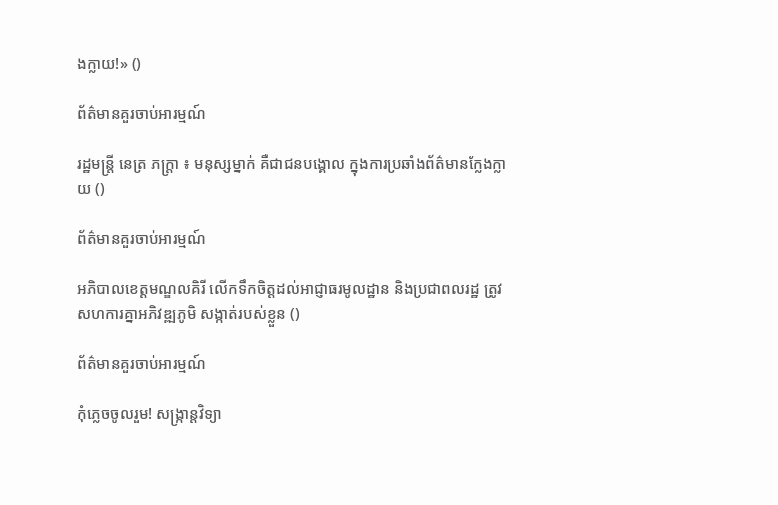ងក្លាយ!» ()

ព័ត៌មានគួរចាប់អារម្មណ៍

រដ្ឋមន្ត្រី នេត្រ ភក្ត្រា ៖ មនុស្សម្នាក់ គឺជាជនបង្គោល ក្នុងការប្រឆាំងព័ត៌មានក្លែងក្លាយ ()

ព័ត៌មានគួរចាប់អារម្មណ៍

អភិបាលខេត្តមណ្ឌលគិរី លើកទឹកចិត្តដល់អាជ្ញាធរមូលដ្ឋាន និងប្រជាពលរដ្ឋ ត្រូវសហការគ្នាអភិវឌ្ឍភូមិ សង្កាត់របស់ខ្លួន ()

ព័ត៌មានគួរចាប់អារម្មណ៍

កុំភ្លេចចូលរួម! សង្ក្រាន្តវិទ្យា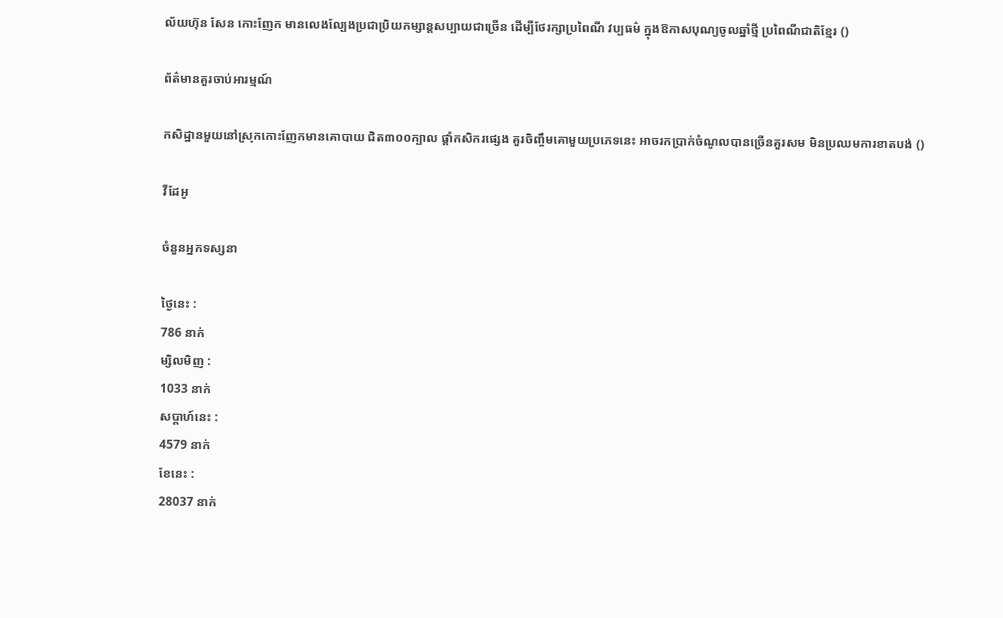ល័យហ៊ុន សែន កោះញែក មានលេងល្បែងប្រជាប្រិយកម្សាន្តសប្បាយជាច្រើន ដើម្បីថែរក្សាប្រពៃណី វប្បធម៌ ក្នុងឱកាសបុណ្យចូលឆ្នាំថ្មី ប្រពៃណីជាតិខ្មែរ ()

ព័ត៌មានគួរចាប់អារម្មណ៍

កសិដ្ឋានមួយនៅស្រុកកោះញែកមានគោបាយ ជិត៣០០ក្បាល ផ្ដាំកសិករផ្សេង គួរចិញ្ចឹមគោមួយប្រភេទនេះ អាចរកប្រាក់ចំណូលបានច្រើនគួរសម មិនប្រឈមការខាតបង់ ()

វីដែអូ

ចំនួនអ្នកទស្សនា

ថ្ងៃនេះ :
786 នាក់
ម្សិលមិញ :
1033 នាក់
សប្តាហ៍នេះ :
4579 នាក់
ខែនេះ :
28037 នាក់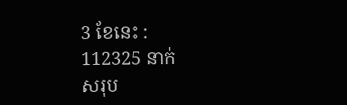3 ខែនេះ :
112325 នាក់
សរុប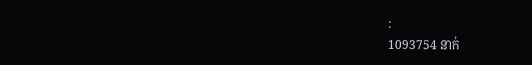:
1093754 នាក់